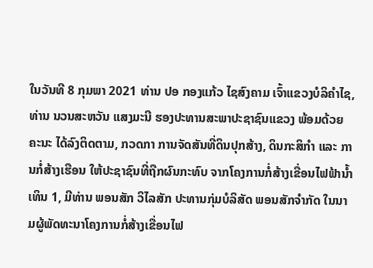ໃນວັນທີ 8 ກຸມພາ 2021 ທ່ານ ປອ ກອງແກ້ວ ໄຊສົງຄາມ ເຈົ້າແຂວງບໍລິຄຳໄຊ, ທ່ານ ນວນສະຫວັນ ແສງມະນີ ຮອງປະທານສະພາປະຊາຊົນແຂວງ ພ້ອມດ້ວຍຄະນະ ໄດ້ລົງຕິດຕາມ, ກວດກາ ການຈັດສັນທີ່ດິນປຸກສ້າງ, ດິນກະສິກຳ ແລະ ການກໍ່ສ້າງເຮືອນ ໃຫ້ປະຊາຊົນທີ່ຖືກຜົນກະທົບ ຈາກໂຄງການກໍ່ສ້າງເຂື່ອນໄຟຟ້ານໍ້າເທິນ 1, ມີທ່ານ ພອນສັກ ວິໄລສັກ ປະທານກຸ່ມບໍລິສັດ ພອນສັກຈຳກັດ ໃນນາມຜູ້ພັດທະນາໂຄງການກໍ່ສ້າງເຂື່ອນໄຟ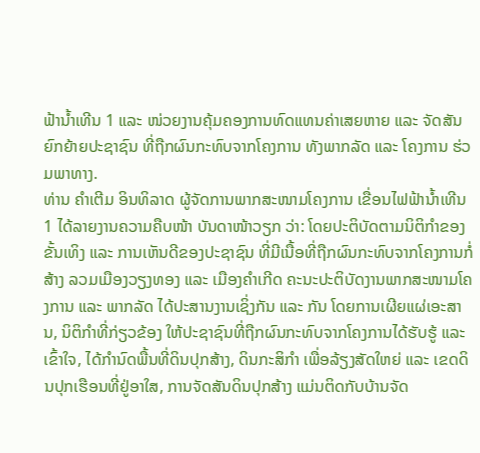ຟ້ານໍ້າເທີນ 1 ແລະ ໜ່ວຍງານຄຸ້ມຄອງການທົດແທນຄ່າເສຍຫາຍ ແລະ ຈັດສັນຍົກຍ້າຍປະຊາຊົນ ທີ່ຖືກຜົນກະທົບຈາກໂຄງການ ທັງພາກລັດ ແລະ ໂຄງການ ຮ່ວມພາທາງ.
ທ່ານ ຄຳເຕີມ ອິນທິລາດ ຜູ້ຈັດການພາກສະໜາມໂຄງການ ເຂື່ອນໄຟຟ້ານໍ້າເທີນ 1 ໄດ້ລາຍງານຄວາມຄືບໜ້າ ບັນດາໜ້າວຽກ ວ່າ: ໂດຍປະຕິບັດຕາມນິຕິກຳຂອງຂັ້ນເທິງ ແລະ ການເຫັນດີຂອງປະຊາຊົນ ທີ່ມີເນື້ອທີ່ຖືກຜົນກະທົບຈາກໂຄງການກໍ່ສ້າງ ລວມເມືອງວຽງທອງ ແລະ ເມືອງຄຳເກີດ ຄະນະປະຕິບັດງານພາກສະໜາມໂຄງການ ແລະ ພາກລັດ ໄດ້ປະສານງານເຊິ່ງກັນ ແລະ ກັນ ໂດຍການເຜີຍແຜ່ເອະສານ, ນິຕິກຳທີ່ກ່ຽວຂ້ອງ ໃຫ້ປະຊາຊົນທີ່ຖືກຜົນກະທົບຈາກໂຄງການໄດ້ຮັບຮູ້ ແລະ ເຂົ້າໃຈ, ໄດ້ກຳນົດພື້ນທີ່ດິນປຸກສ້າງ, ດິນກະສິກຳ ເພື່ອລ້ຽງສັດໃຫຍ່ ແລະ ເຂດດິນປຸກເຮືອນທີ່ຢູ່ອາໃສ, ການຈັດສັນດິນປຸກສ້າງ ແມ່ນຕິດກັບບ້ານຈັດ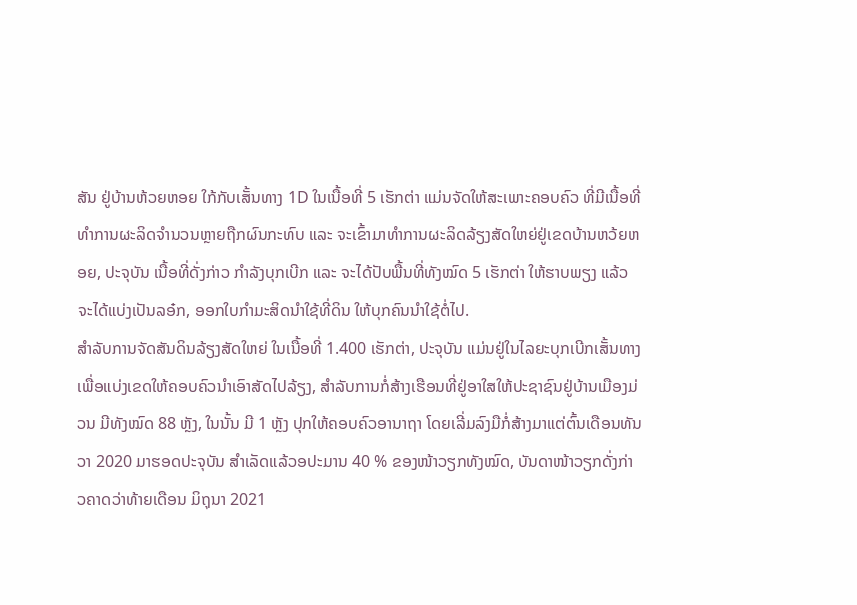ສັນ ຢູ່ບ້ານຫ້ວຍຫອຍ ໃກ້ກັບເສັ້ນທາງ 1D ໃນເນື້ອທີ່ 5 ເຮັກຕ່າ ແມ່ນຈັດໃຫ້ສະເພາະຄອບຄົວ ທີ່ມີເນື້ອທີ່ທຳການຜະລິດຈຳນວນຫຼາຍຖືກຜົນກະທົບ ແລະ ຈະເຂົ້າມາທຳການຜະລິດລ້ຽງສັດໃຫຍ່ຢູ່ເຂດບ້ານຫວ້ຍຫອຍ, ປະຈຸບັນ ເນື້ອທີ່ດັ່ງກ່າວ ກຳລັງບຸກເບີກ ແລະ ຈະໄດ້ປັບພື້ນທີ່ທັງໝົດ 5 ເຮັກຕ່າ ໃຫ້ຮາບພຽງ ແລ້ວຈະໄດ້ແບ່ງເປັນລອ໋ກ, ອອກໃບກຳມະສິດນຳໃຊ້ທີ່ດິນ ໃຫ້ບຸກຄົນນຳໃຊ້ຕໍ່ໄປ.
ສຳລັບການຈັດສັນດິນລ້ຽງສັດໃຫຍ່ ໃນເນື້ອທີ່ 1.400 ເຮັກຕ່າ, ປະຈຸບັນ ແມ່ນຢູ່ໃນໄລຍະບຸກເບີກເສັ້ນທາງ ເພື່ອແບ່ງເຂດໃຫ້ຄອບຄົວນຳເອົາສັດໄປລ້ຽງ, ສຳລັບການກໍ່ສ້າງເຮືອນທີ່ຢູ່ອາໃສໃຫ້ປະຊາຊົນຢູ່ບ້ານເມືອງມ່ວນ ມີທັງໝົດ 88 ຫຼັງ, ໃນນັ້ນ ມີ 1 ຫຼັງ ປຸກໃຫ້ຄອບຄົວອານາຖາ ໂດຍເລີ່ມລົງມືກໍ່ສ້າງມາແຕ່ຕົ້ນເດືອນທັນວາ 2020 ມາຮອດປະຈຸບັນ ສຳເລັດແລ້ວອປະມານ 40 % ຂອງໜ້າວຽກທັງໝົດ, ບັນດາໜ້າວຽກດັ່ງກ່າວຄາດວ່າທ້າຍເດືອນ ມິຖຸນາ 2021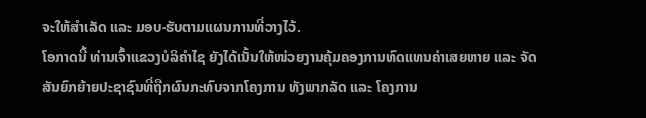ຈະໃຫ້ສຳເລັດ ແລະ ມອບ-ຮັບຕາມແຜນການທີ່ວາງໄວ້.
ໂອກາດນີ້ ທ່ານເຈົ້າແຂວງບໍລິຄຳໄຊ ຍັງໄດ້ເນັ້ນໃຫ້ໜ່ວຍງານຄຸ້ມຄອງການທົດແທນຄ່າເສຍຫາຍ ແລະ ຈັດສັນຍົກຍ້າຍປະຊາຊົນທີ່ຖືກຜົນກະທົບຈາກໂຄງການ ທັງພາກລັດ ແລະ ໂຄງການ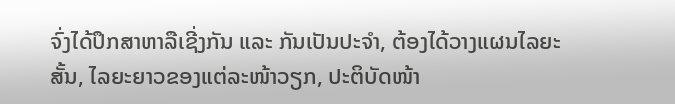ຈົ່ງໄດ້ປຶກສາຫາລືເຊີ່ງກັນ ແລະ ກັນເປັນປະຈຳ, ຕ້ອງໄດ້ວາງແຜນໄລຍະສັ້ນ, ໄລຍະຍາວຂອງແຕ່ລະໜ້າວຽກ, ປະຕິບັດໜ້າ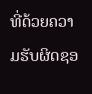ທີ່ດ້ວຍຄວາມຮັບຜິດຊອ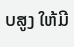ບສູງ ໃຫ້ມີ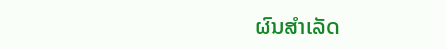ຜົນສຳເລັດ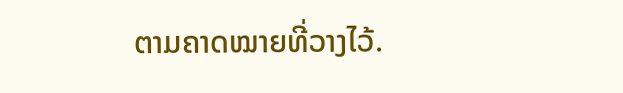ຕາມຄາດໝາຍທີ່ວາງໄວ້.